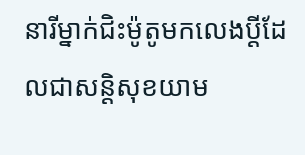នារីម្នាក់ជិះម៉ូតូមកលេងប្តីដែលជាសន្តិសុខយាម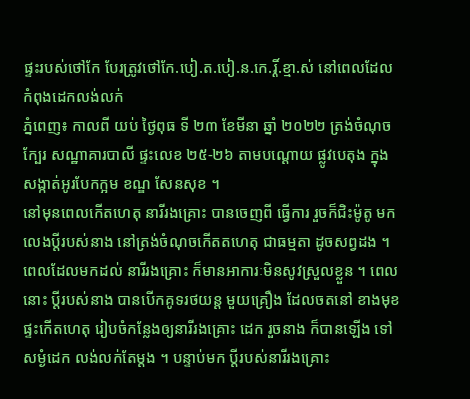ផ្ទះរបស់ថៅកែ បែរត្រូវថៅកែ.បៀ.ត.បៀ.ន.កេ.រ្តិ៍.ខ្មា.ស់ នៅពេលដែលកំពុងដេកលង់លក់
ភ្នំពេញ៖ កាលពី យប់ ថ្ងៃពុធ ទី ២៣ ខែមីនា ឆ្នាំ ២០២២ ត្រង់ចំណុចក្បែរ សណ្ឋាគារបាលី ផ្ទះលេខ ២៥-២៦ តាមបណ្ដោយ ផ្លូវបេតុង ក្នុងសង្កាត់អូរបែកក្អម ខណ្ឌ សែនសុខ ។
នៅមុនពេលកើតហេតុ នារីរងគ្រោះ បានចេញពី ធ្វើការ រួចក៏ជិះម៉ូតូ មកលេងប្តីរបស់នាង នៅត្រង់ចំណុចកើតតហេតុ ជាធម្មតា ដូចសព្វដង ។ ពេលដែលមកដល់ នារីរងគ្រោះ ក៏មានអាការៈមិនសូវស្រួលខ្លួន ។ ពេលនោះ ប្តីរបស់នាង បានបើកគូទរថយន្ត មួយគ្រឿង ដែលចតនៅ ខាងមុខផ្ទះកើតហេតុ រៀបចំកន្លែងឲ្យនារីរងគ្រោះ ដេក រួចនាង ក៏បានឡើង ទៅសម្ងំដេក លង់លក់តែម្តង ។ បន្ទាប់មក ប្តីរបស់នារីរងគ្រោះ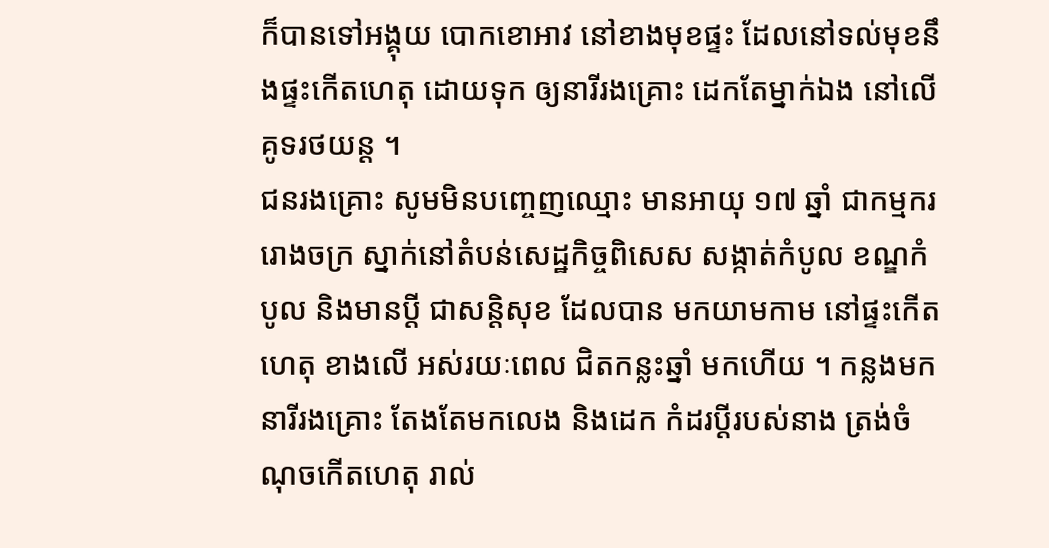ក៏បានទៅអង្គុយ បោកខោអាវ នៅខាងមុខផ្ទះ ដែលនៅទល់មុខនឹងផ្ទះកើតហេតុ ដោយទុក ឲ្យនារីរងគ្រោះ ដេកតែម្នាក់ឯង នៅលើគូទរថយន្ត ។
ជនរងគ្រោះ សូមមិនបញ្ចេញឈ្មោះ មានអាយុ ១៧ ឆ្នាំ ជាកម្មករ រោងចក្រ ស្នាក់នៅតំបន់សេដ្ឋកិច្ចពិសេស សង្កាត់កំបូល ខណ្ឌកំបូល និងមានប្តី ជាសន្តិសុខ ដែលបាន មកយាមកាម នៅផ្ទះកើតហេតុ ខាងលើ អស់រយៈពេល ជិតកន្លះឆ្នាំ មកហើយ ។ កន្លងមក នារីរងគ្រោះ តែងតែមកលេង និងដេក កំដរប្តីរបស់នាង ត្រង់ចំណុចកើតហេតុ រាល់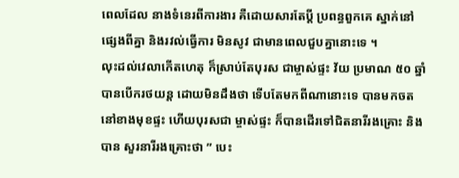ពេលដែល នាងទំនេរពីការងារ គឺដោយសារតែប្តី ប្រពន្ធពួកគេ ស្នាក់នៅផ្សេងពីគ្នា និងរវល់ធ្វើការ មិនសូវ ជាមានពេលជួបគ្នានោះទេ ។
លុះដល់វេលាកើតហេតុ ក៏ស្រាប់តែបុរស ជាម្ចាស់ផ្ទះ វ័យ ប្រមាណ ៥០ ឆ្នាំ បានបើករថយន្ត ដោយមិនដឹងថា ទើបតែមកពីណានោះទេ បានមកចត នៅខាងមុខផ្ទះ ហើយបុរសជា ម្ចាស់ផ្ទះ ក៏បានដើរទៅជិតនារីរងគ្រោះ និងបាន សួរនារីរងគ្រោះថា ” បេះ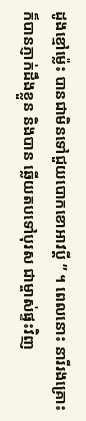ដូងខ្មៅម្ល៉េះ បានជាមិនទៅជួយបោកខោអាវប្តី ” ។ ពេលនោះ នារីរងគ្រោះ ក៏បានភ្ញាក់ដឹងខ្លួន និងបាន ឆ្លើយតបទៅបុរស ជាម្ចាស់ផ្ទះវិញ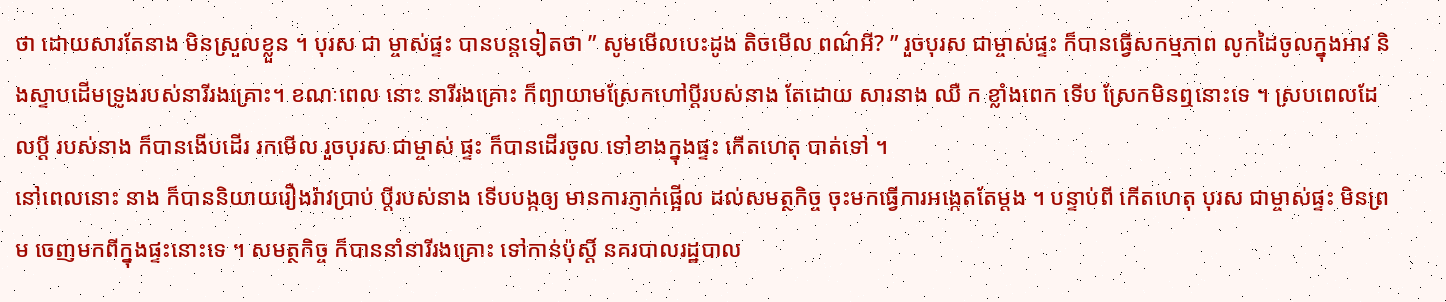ថា ដោយសារតែនាង មិនស្រួលខ្លួន ។ បុរស ជា ម្ចាស់ផ្ទះ បានបន្តទៀតថា ” សូមមើលបេះដូង តិចមើល ពណ៌អី? ” រួចបុរស ជាម្ចាស់ផ្ទះ ក៏បានធ្វើសកម្មភាព លូកដៃចូលក្នុងអាវ និងស្ទាបដើមទ្រូងរបស់នារីរងគ្រោះ។ ខណៈពេល នោះ នារីរងគ្រោះ ក៏ព្យាយាមស្រែកហៅប្តីរបស់នាង តែដោយ សារនាង ឈឺ ក ខ្លាំងពេក ទើប ស្រែកមិនឮនោះទេ ។ ស្របពេលដែលប្តី របស់នាង ក៏បានងើបដើរ រកមើល រួចបុរស ជាម្ចាស់ ផ្ទះ ក៏បានដើរចូល ទៅខាងក្នុងផ្ទះ កើតហេតុ បាត់ទៅ ។
នៅពេលនោះ នាង ក៏បាននិយាយរឿងរ៉ាវប្រាប់ ប្តីរបស់នាង ទើបបង្កឲ្យ មានការភ្ញាក់ផ្អើល ដល់សមត្ថកិច្ច ចុះមកធ្វើការអង្កេតតែម្ដង ។ បន្ទាប់ពី កើតហេតុ បុរស ជាម្ចាស់ផ្ទះ មិនព្រម ចេញមកពីក្នុងផ្ទះនោះទេ ។ សមត្ថកិច្ច ក៏បាននាំនារីរងគ្រោះ ទៅកាន់ប៉ុស្តិ៍ នគរបាលរដ្ឋបាល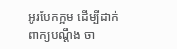អូរបែកក្អម ដើម្បីដាក់ពាក្យបណ្ដឹង ចា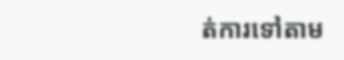ត់ការទៅតាម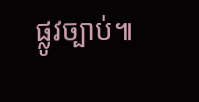ផ្លូវច្បាប់៕